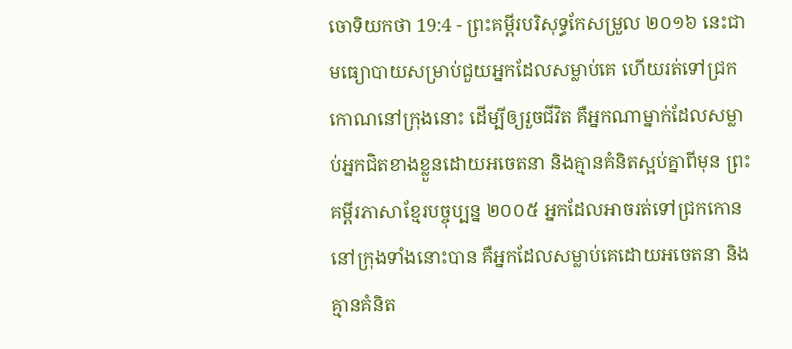ចោទិយកថា 19:4 - ព្រះគម្ពីរបរិសុទ្ធកែសម្រួល ២០១៦ នេះជាមធ្យោបាយសម្រាប់ជួយអ្នកដែលសម្លាប់គេ ហើយរត់ទៅជ្រកកោណនៅក្រុងនោះ ដើម្បីឲ្យរួចជីវិត គឺអ្នកណាម្នាក់ដែលសម្លាប់អ្នកជិតខាងខ្លួនដោយអចេតនា និងគ្មានគំនិតស្អប់គ្នាពីមុន ព្រះគម្ពីរភាសាខ្មែរបច្ចុប្បន្ន ២០០៥ អ្នកដែលអាចរត់ទៅជ្រកកោននៅក្រុងទាំងនោះបាន គឺអ្នកដែលសម្លាប់គេដោយអចេតនា និងគ្មានគំនិត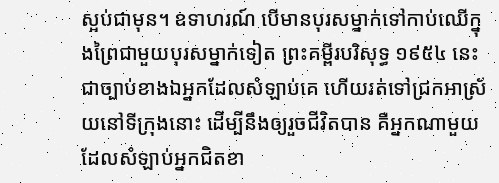ស្អប់ជាមុន។ ឧទាហរណ៍ បើមានបុរសម្នាក់ទៅកាប់ឈើក្នុងព្រៃជាមួយបុរសម្នាក់ទៀត ព្រះគម្ពីរបរិសុទ្ធ ១៩៥៤ នេះជាច្បាប់ខាងឯអ្នកដែលសំឡាប់គេ ហើយរត់ទៅជ្រកអាស្រ័យនៅទីក្រុងនោះ ដើម្បីនឹងឲ្យរួចជីវិតបាន គឺអ្នកណាមួយដែលសំឡាប់អ្នកជិតខា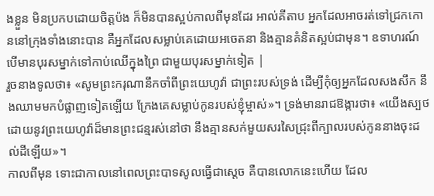ងខ្លួន មិនប្រកបដោយចិត្តប៉ង ក៏មិនបានស្អប់កាលពីមុនដែរ អាល់គីតាប អ្នកដែលអាចរត់ទៅជ្រកកោននៅក្រុងទាំងនោះបាន គឺអ្នកដែលសម្លាប់គេដោយអចេតនា និងគ្មានគំនិតស្អប់ជាមុន។ ឧទាហរណ៍ បើមានបុរសម្នាក់ទៅកាប់ឈើក្នុងព្រៃ ជាមួយបុរសម្នាក់ទៀត |
រួចនាងទូលថា៖ «សូមព្រះករុណានឹកចាំពីព្រះយេហូវ៉ា ជាព្រះរបស់ទ្រង់ ដើម្បីកុំឲ្យអ្នកដែលសងសឹក នឹងឈាមមកបំផ្លាញទៀតឡើយ ក្រែងគេសម្លាប់កូនរបស់ខ្ញុំម្ចាស់»។ ទ្រង់មានរាជឱង្ការថា៖ «យើងស្បថដោយនូវព្រះយេហូវ៉ាដ៏មានព្រះជន្មរស់នៅថា នឹងគ្មានសក់មួយសរសៃជ្រុះពីក្បាលរបស់កូននាងចុះដល់ដីឡើយ»។
កាលពីមុន ទោះជាកាលនៅពេលព្រះបាទសូលធ្វើជាស្តេច គឺបានលោកនេះហើយ ដែល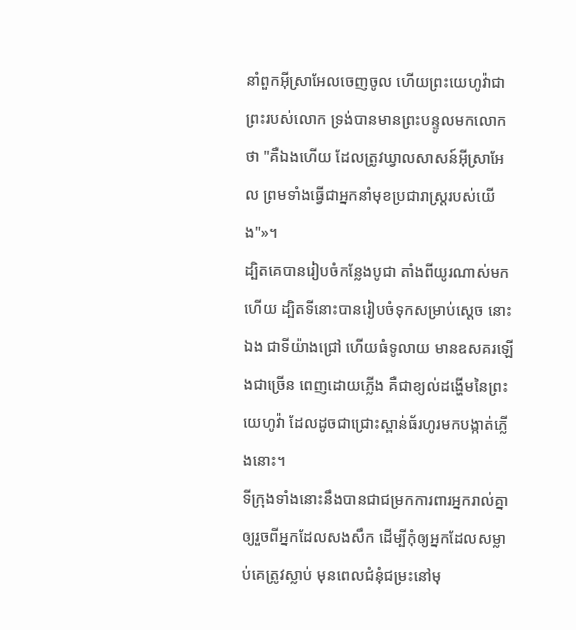នាំពួកអ៊ីស្រាអែលចេញចូល ហើយព្រះយេហូវ៉ាជាព្រះរបស់លោក ទ្រង់បានមានព្រះបន្ទូលមកលោកថា "គឺឯងហើយ ដែលត្រូវឃ្វាលសាសន៍អ៊ីស្រាអែល ព្រមទាំងធ្វើជាអ្នកនាំមុខប្រជារាស្ត្ររបស់យើង"»។
ដ្បិតគេបានរៀបចំកន្លែងបូជា តាំងពីយូរណាស់មកហើយ ដ្បិតទីនោះបានរៀបចំទុកសម្រាប់ស្តេច នោះឯង ជាទីយ៉ាងជ្រៅ ហើយធំទូលាយ មានឧសគរឡើងជាច្រើន ពេញដោយភ្លើង គឺជាខ្យល់ដង្ហើមនៃព្រះយេហូវ៉ា ដែលដូចជាជ្រោះស្ពាន់ធ័រហូរមកបង្កាត់ភ្លើងនោះ។
ទីក្រុងទាំងនោះនឹងបានជាជម្រកការពារអ្នករាល់គ្នា ឲ្យរួចពីអ្នកដែលសងសឹក ដើម្បីកុំឲ្យអ្នកដែលសម្លាប់គេត្រូវស្លាប់ មុនពេលជំនុំជម្រះនៅមុ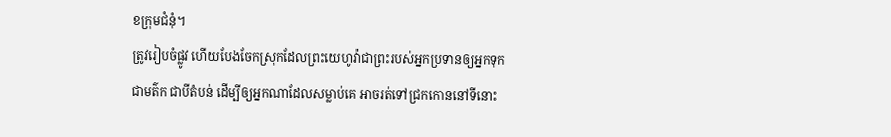ខក្រុមជំនុំ។
ត្រូវរៀបចំផ្លូវ ហើយបែងចែកស្រុកដែលព្រះយេហូវ៉ាជាព្រះរបស់អ្នកប្រទានឲ្យអ្នកទុកជាមត៌ក ជាបីតំបន់ ដើម្បីឲ្យអ្នកណាដែលសម្លាប់គេ អាចរត់ទៅជ្រកកោននៅទីនោះ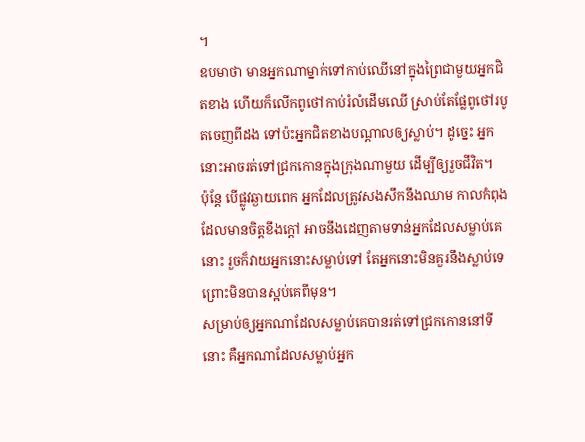។
ឧបមាថា មានអ្នកណាម្នាក់ទៅកាប់ឈើនៅក្នុងព្រៃជាមួយអ្នកជិតខាង ហើយក៏លើកពូថៅកាប់រំលំដើមឈើ ស្រាប់តែផ្លែពូថៅរបូតចេញពីដង ទៅប៉ះអ្នកជិតខាងបណ្ដាលឲ្យស្លាប់។ ដូច្នេះ អ្នកនោះអាចរត់ទៅជ្រកកោនក្នុងក្រុងណាមួយ ដើម្បីឲ្យរួចជីវិត។
ប៉ុន្ដែ បើផ្លូវឆ្ងាយពេក អ្នកដែលត្រូវសងសឹកនឹងឈាម កាលកំពុងដែលមានចិត្តខឹងក្តៅ អាចនឹងដេញតាមទាន់អ្នកដែលសម្លាប់គេនោះ រួចក៏វាយអ្នកនោះសម្លាប់ទៅ តែអ្នកនោះមិនគួរនឹងស្លាប់ទេ ព្រោះមិនបានស្អប់គេពីមុន។
សម្រាប់ឲ្យអ្នកណាដែលសម្លាប់គេបានរត់ទៅជ្រកកោននៅទីនោះ គឺអ្នកណាដែលសម្លាប់អ្នក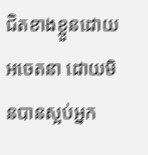ជិតខាងខ្លួនដោយអចេតនា ដោយមិនបានស្អប់អ្នក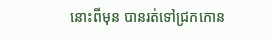នោះពីមុន បានរត់ទៅជ្រកកោន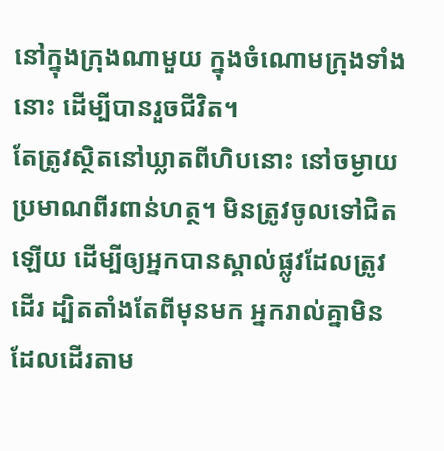នៅក្នុងក្រុងណាមួយ ក្នុងចំណោមក្រុងទាំងនោះ ដើម្បីបានរួចជីវិត។
តែត្រូវស្ថិតនៅឃ្លាតពីហិបនោះ នៅចម្ងាយប្រមាណពីរពាន់ហត្ថ។ មិនត្រូវចូលទៅជិតឡើយ ដើម្បីឲ្យអ្នកបានស្គាល់ផ្លូវដែលត្រូវដើរ ដ្បិតតាំងតែពីមុនមក អ្នករាល់គ្នាមិនដែលដើរតាម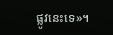ផ្លូវនេះទេ»។